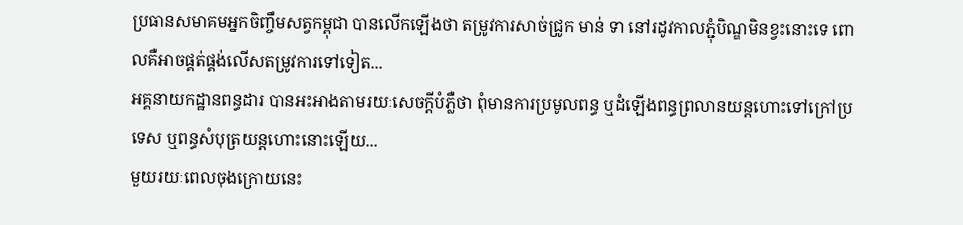ប្រធានសមាគមអ្នកចិញ្ចឹមសត្វកម្ពុជា បានលើកឡើងថា តម្រូវការសាច់ជ្រូក មាន់ ទា នៅរដូវកាលភ្ជុំបិណ្ឌមិនខ្វះនោះទេ ពោលគឺអាចផ្គត់ផ្គង់លើសតម្រូវការទៅទៀត...
អគ្គនាយកដ្ឋានពន្ធដារ បានអះអាងតាមរយៈសេចក្តីបំភ្លឺថា ពុំមានការប្រមូលពន្ធ ឬដំឡើងពន្ធព្រលានយន្តហោះទៅក្រៅប្រទេស ឬពន្ធសំបុត្រយន្តហោះនោះឡើយ...
មួយរយៈពេលចុងក្រោយនេះ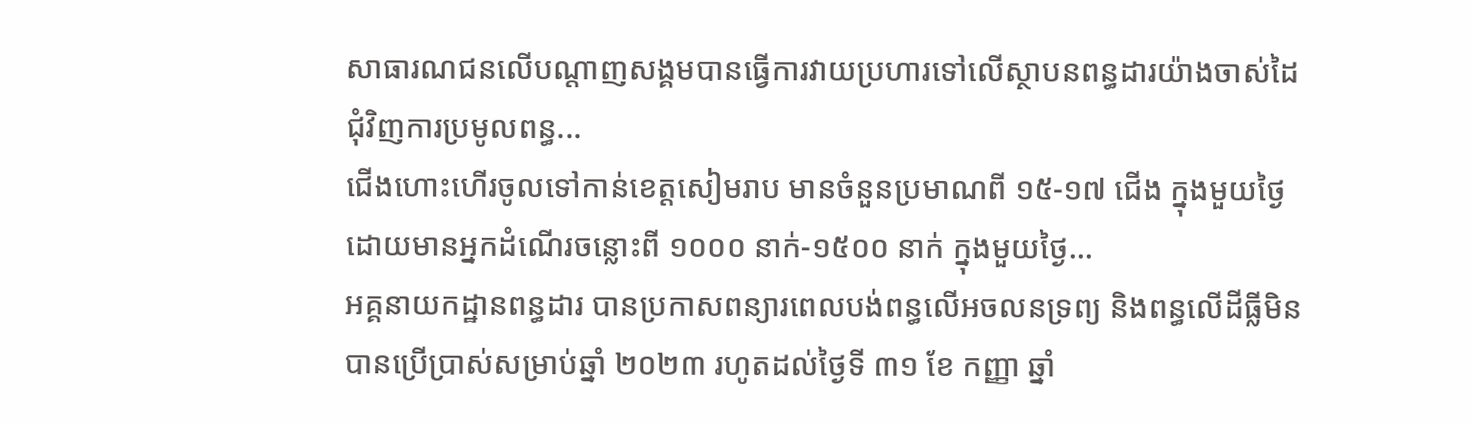សាធារណជនលើបណ្តាញសង្គមបានធ្វើការវាយប្រហារទៅលើស្ថាបនពន្ធដារយ៉ាងចាស់ដៃ ជុំវិញការប្រមូលពន្ធ...
ជើងហោះហើរចូលទៅកាន់ខេត្តសៀមរាប មានចំនួនប្រមាណពី ១៥-១៧ ជើង ក្នុងមួយថ្ងៃ ដោយមានអ្នកដំណើរចន្លោះពី ១០០០ នាក់-១៥០០ នាក់ ក្នុងមួយថ្ងៃ...
អគ្គនាយកដ្ឋានពន្ធដារ បានប្រកាសពន្យារពេលបង់ពន្ធលើអចលនទ្រព្យ និងពន្ធលើដីធ្លីមិនបានប្រើប្រាស់សម្រាប់ឆ្នាំ ២០២៣ រហូតដល់ថ្ងៃទី ៣១ ខែ កញ្ញា ឆ្នាំ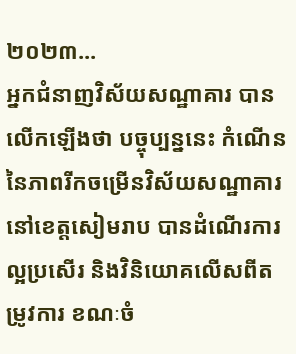២០២៣...
អ្នកជំនាញវិស័យសណ្ឋាគារ បានលើកឡើងថា បច្ចុប្បន្ននេះ កំណើននៃភាពរីកចម្រើនវិស័យសណ្ឋាគារនៅខេត្តសៀមរាប បានដំណើរការល្អប្រសើរ និងវិនិយោគលើសពីតម្រូវការ ខណៈចំ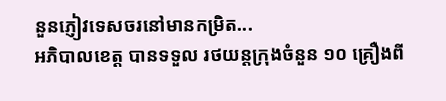នួនភ្ញៀវទេសចរនៅមានកម្រិត...
អភិបាលខេត្ត បានទទួល រថយន្តក្រុងចំនួន ១០ គ្រឿងពី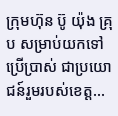ក្រុមហ៊ុន ប៊ូ យ៉ុង គ្រុប សម្រាប់យកទៅប្រើប្រាស់ ជាប្រយោជន៍រួមរបស់ខេត្ត...